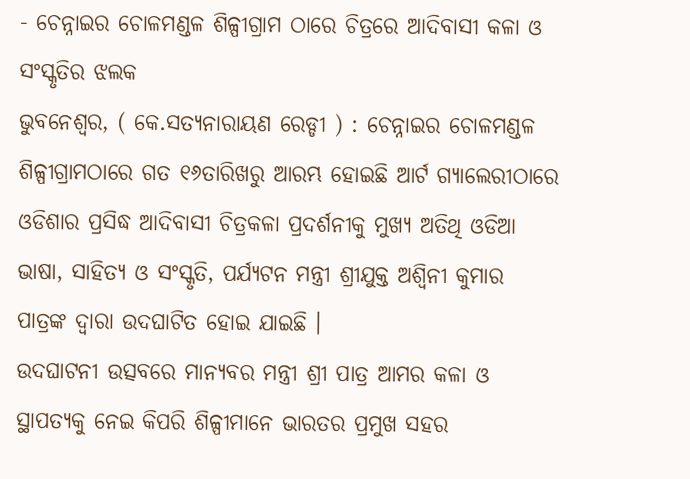- ଚେନ୍ନାଇର ଚୋଳମଣ୍ଡଳ ଶିଳ୍ପୀଗ୍ରାମ ଠାରେ ଚିତ୍ରରେ ଆଦିବାସୀ କଳା ଓ ସଂସ୍କୃତିର ଝଲକ
ଭୁବନେଶ୍ୱର, ( କେ.ସତ୍ୟନାରାୟଣ ରେଡ୍ଡୀ ) : ଚେନ୍ନାଇର ଚୋଳମଣ୍ଡଳ ଶିଳ୍ପୀଗ୍ରାମଠାରେ ଗତ ୧୬ତାରିଖରୁ ଆରମ୍ଭ ହୋଇଛି ଆର୍ଟ ଗ୍ୟାଲେରୀଠାରେ ଓଡିଶାର ପ୍ରସିଦ୍ଧ ଆଦିବାସୀ ଚିତ୍ରକଳା ପ୍ରଦର୍ଶନୀକୁ ମୁଖ୍ୟ ଅତିଥି ଓଡିଆ ଭାଷା, ସାହିତ୍ୟ ଓ ସଂସ୍କୃତି, ପର୍ଯ୍ୟଟନ ମନ୍ତ୍ରୀ ଶ୍ରୀଯୁକ୍ତ ଅଶ୍ୱିନୀ କୁମାର ପାତ୍ରଙ୍କ ଦ୍ୱାରା ଉଦଘାଟିତ ହୋଇ ଯାଇଛି ।
ଉଦଘାଟନୀ ଉତ୍ସବରେ ମାନ୍ୟବର ମନ୍ତ୍ରୀ ଶ୍ରୀ ପାତ୍ର ଆମର କଳା ଓ ସ୍ଥାପତ୍ୟକୁ ନେଇ କିପରି ଶିଳ୍ପୀମାନେ ଭାରତର ପ୍ରମୁଖ ସହର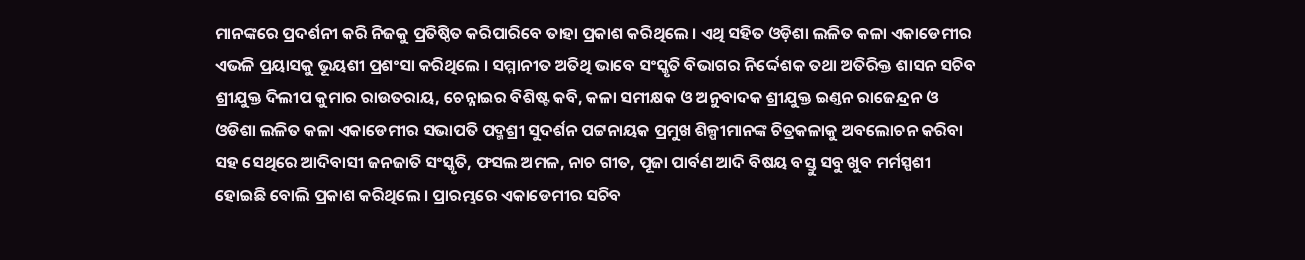ମାନଙ୍କରେ ପ୍ରଦର୍ଶନୀ କରି ନିଜକୁ ପ୍ରତିଷ୍ଠିତ କରିପାରିବେ ତାହା ପ୍ରକାଶ କରିଥିଲେ । ଏଥି ସହିତ ଓଡ଼ିଶା ଲଳିତ କଳା ଏକାଡେମୀର ଏଭଳି ପ୍ରୟାସକୁ ଭୂୟଶୀ ପ୍ରଶଂସା କରିଥିଲେ । ସମ୍ମାନୀତ ଅତିଥି ଭାବେ ସଂସ୍କୃତି ବିଭାଗର ନିର୍ଦ୍ଦେଶକ ତଥା ଅତିରିକ୍ତ ଶାସନ ସଚିବ ଶ୍ରୀଯୁକ୍ତ ଦିଲୀପ କୁମାର ରାଉତରାୟ, ଚେନ୍ନାଇର ବିଶିଷ୍ଟ କବି, କଳା ସମୀକ୍ଷକ ଓ ଅନୁବାଦକ ଶ୍ରୀଯୁକ୍ତ ଇଣ୍ତନ ରାଜେନ୍ଦ୍ରନ ଓ ଓଡିଶା ଲଳିତ କଳା ଏକାଡେମୀର ସଭାପତି ପଦ୍ମଶ୍ରୀ ସୁଦର୍ଶନ ପଟ୍ଟନାୟକ ପ୍ରମୁଖ ଶିଳ୍ପୀମାନଙ୍କ ଚିତ୍ରକଳାକୁ ଅବଲୋଚନ କରିବା ସହ ସେଥିରେ ଆଦିବାସୀ ଜନଜାତି ସଂସ୍କୃତି, ଫସଲ ଅମଳ, ନାଚ ଗୀତ, ପୂଜା ପାର୍ବଣ ଆଦି ବିଷୟ ବସ୍ତୁ ସବୁ ଖୁବ ମର୍ମସ୍ପଶୀ ହୋଇଛି ବୋଲି ପ୍ରକାଶ କରିଥିଲେ । ପ୍ରାରମ୍ଭରେ ଏକାଡେମୀର ସଚିବ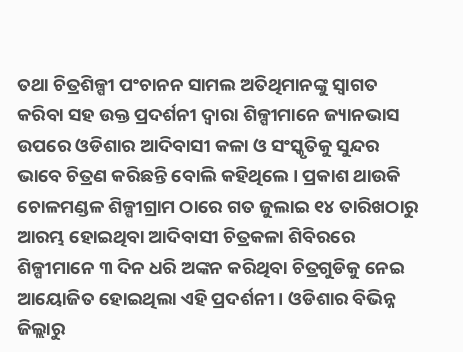ତଥା ଚିତ୍ରଶିଳ୍ପୀ ପଂଚାନନ ସାମଲ ଅତିଥିମାନଙ୍କୁ ସ୍ୱାଗତ କରିବା ସହ ଉକ୍ତ ପ୍ରଦର୍ଶନୀ ଦ୍ୱାରା ଶିଳ୍ପୀମାନେ ଜ୍ୟାନଭାସ ଉପରେ ଓଡିଶାର ଆଦିବାସୀ କଳା ଓ ସଂସ୍କୃତିକୁ ସୁନ୍ଦର ଭାବେ ଚିତ୍ରଣ କରିଛନ୍ତି ବୋଲି କହିଥିଲେ । ପ୍ରକାଶ ଥାଉକି ଚୋଳମଣ୍ଡଳ ଶିଳ୍ପୀଗ୍ରାମ ଠାରେ ଗତ ଜୁଲାଇ ୧୪ ତାରିଖଠାରୁ ଆରମ୍ଭ ହୋଇଥିବା ଆଦିବାସୀ ଚିତ୍ରକଳା ଶିବିରରେ ଶିଳ୍ପୀମାନେ ୩ ଦିନ ଧରି ଅଙ୍କନ କରିଥିବା ଚିତ୍ରଗୁଡିକୁ ନେଇ ଆୟୋଜିତ ହୋଇଥିଲା ଏହି ପ୍ରଦର୍ଶନୀ । ଓଡିଶାର ବିଭିନ୍ନ ଜିଲ୍ଲାରୁ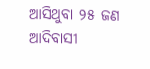ଆସିଥୁବା ୨୫ ଜଣ ଆଦିବାସୀ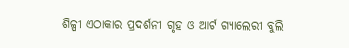ଶିଳ୍ପୀ ଏଠାକାର ପ୍ରଦର୍ଶନୀ ଗୃହ ଓ ଆର୍ଟ ଗ୍ୟାଲେରୀ ବୁଲି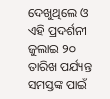ଦେଖୁଥିଲେ ଓ ଏହି ପ୍ରଦର୍ଶନୀ ଜୁଲାଇ ୨୦ ତାରିଖ ପର୍ଯ୍ୟନ୍ତ ସମସ୍ତଙ୍କ ପାଇଁ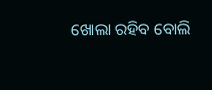ଖୋଲା ରହିବ ବୋଲି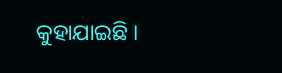କୁହାଯାଇଛି ।